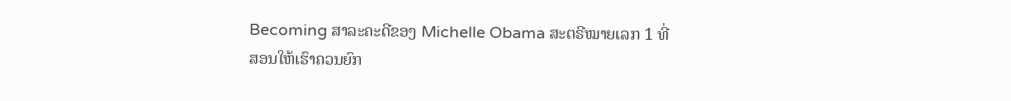Becoming ສາລະຄະດີຂອງ Michelle Obama ສະຕຣີໝາຍເລກ 1 ທີ່ສອນໃຫ້ເຮົາຄວນຍົກ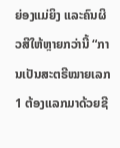ຍ່ອງແມ່ຍິງ ແລະຄົນຜິວສີໃຫ້ຫຼາຍກວ່ານີ້ “ການເປັນສະຕຣີໝາຍເລກ 1 ຕ້ອງແລກມາດ້ວຍຊີ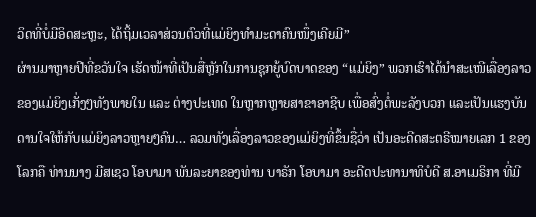ວິດທີ່ບໍ່ມີອິດສະຫຼະ, ໄດ້ຖິ້ມເວລາສ່ວນຕົວທີ່ແມ່ຍິງທໍາມະດາຄົນໜຶ່ງເຄີຍມີ”
ຜ່ານມາຫຼາຍປີທີ່ຂວັນໃຈ ເຮັດໜ້າທີ່ເປັນສື່ຫຼັກໃນການຊຸກຍູ້ບົດບາດຂອງ “ແມ່ຍິງ” ພວກເຮົາໄດ້ນໍາສະເໜີເລື່ອງລາວຂອງແມ່ຍິງເກັ່ງໆທັງພາຍໃນ ແລະ ຕ່າງປະເທດ ໃນຫຼາກຫຼາຍສາຂາອາຊີບ ເພື່ອສົ່ງຕໍ່ພະລັງບວກ ແລະເປັນແຮງບັນດານໃຈໃຫ້ກັບແມ່ຍິງລາວຫຼາຍໆຄົນ… ລວມທັງເລື່ອງລາວຂອງແມ່ຍິງທີ່ຂຶ້ນຊື່ວ່າ ເປັນອະດີດສະຕຣີໝາຍເລກ 1 ຂອງໂລກຄື ທ່ານນາງ ມີສເຊວ ໂອບາມາ ພັນລະຍາຂອງທ່ານ ບາຣັກ ໂອບາມາ ອະດີດປະທານາທິບໍດີ ສ.ອາເມຣິກາ ທີ່ມີ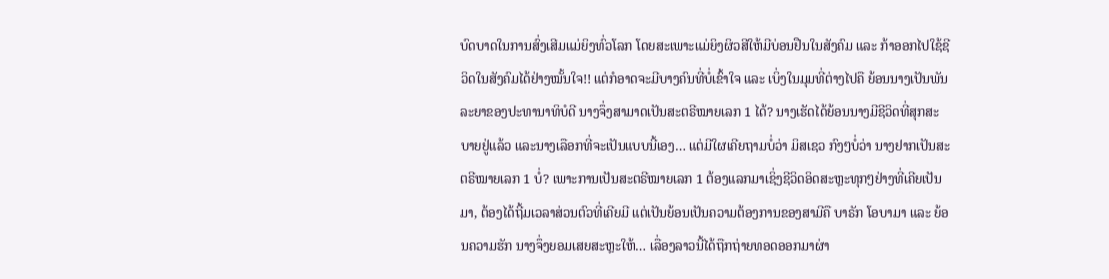ບົດບາດໃນການສົ່ງເສີມແມ່ຍິງທົ່ວໂລກ ໂດຍສະເພາະແມ່ຍິງຜິວສີໃຫ້ມີບ່ອນຢືນໃນສັງຄົມ ແລະ ກ້າອອກໄປໃຊ້ຊີວິດໃນສັງຄົມໄດ້ຢ່າງໝັ້ນໃຈ!! ແຕ່ກໍອາດຈະມີບາງຄົນທີ່ບໍ່ເຂົ້າໃຈ ແລະ ເບິ່ງໃນມຸມທີ່ຕ່າງໄປຄື ຍ້ອນນາງເປັນພັນລະຍາຂອງປະທານາທິບໍດີ ນາງຈຶ່ງສາມາດເປັນສະຕຣີໝາຍເລກ 1 ໄດ້? ນາງເຮັດໄດ້ຍ້ອນນາງມີຊີວິດທີ່ສຸກສະບາຍຢູ່ແລ້ວ ແລະນາງເລືອກທີ່ຈະເປັນແບບນີ້ເອງ… ແຕ່ມີໃຜເຄີຍຖາມບໍ່ວ່າ ມິສເຊວ ກົງໆບໍ່ວ່າ ນາງຢາກເປັນສະຕຣີໝາຍເລກ 1 ບໍ່? ເພາະການເປັນສະຕຣີໝາຍເລກ 1 ຕ້ອງແລກມາເຊິ່ງຊີວິດອິດສະຫຼະທຸກໆຢ່າງທີ່ເຄີຍເປັນມາ, ຕ້ອງໄດ້ຖີ້ມເວລາສ່ວນຕົວທີ່ເຄີຍມີ ແຕ່ເປັນຍ້ອນເປັນຄວາມຕ້ອງການຂອງສາມີຄື ບາຣັກ ໂອບາມາ ແລະ ຍ້ອນຄວາມຮັກ ນາງຈຶ່ງຍອມເສຍສະຫຼະໃຫ້… ເລື່ອງລາວນີ້ໄດ້ຖືກຖ່າຍທອດອອກມາຜ່າ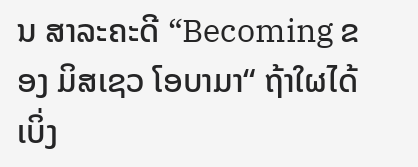ນ ສາລະຄະດີ “Becoming ຂອງ ມິສເຊວ ໂອບາມາ“ ຖ້າໃຜໄດ້ເບິ່ງ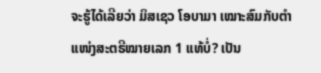ຈະຮູ້ໄດ້ເລີຍວ່າ ມິສເຊວ ໂອບາມາ ເໝາະສົມກັບຕໍາແໜ່ງສະຕຣີໝາຍເລກ 1 ແທ້ບໍ່? ເປັນ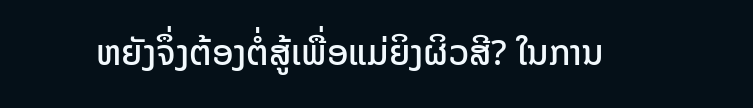ຫຍັງຈຶ່ງຕ້ອງຕໍ່ສູ້ເພື່ອແມ່ຍິງຜິວສີ? ໃນການ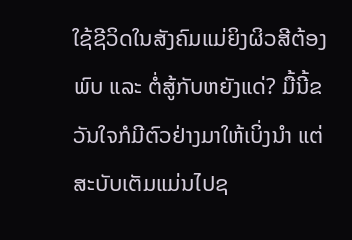ໃຊ້ຊີວິດໃນສັງຄົມແມ່ຍິງຜິວສີຕ້ອງພົບ ແລະ ຕໍ່ສູ້ກັບຫຍັງແດ່? ມື້ນີ້ຂວັນໃຈກໍມີຕົວຢ່າງມາໃຫ້ເບິ່ງນໍາ ແຕ່ສະບັບເຕັມແມ່ນໄປຊ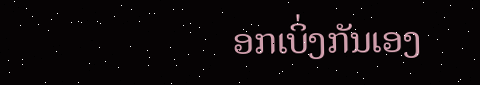ອກເບິ່ງກັນເອງ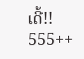ເດີ້!! 555++